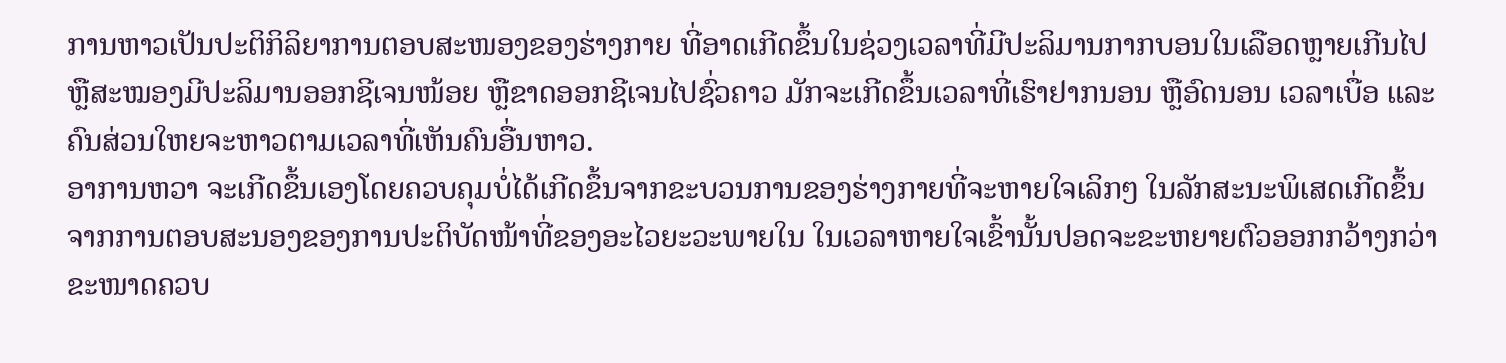ການຫາວເປັນປະຕິກິລິຍາການຕອບສະໜອງຂອງຮ່າງກາຍ ທີ່ອາດເກີດຂຶ້ນໃນຊ່ວງເວລາທີ່ມີປະລິມານກາກບອນໃນເລືອດຫຼາຍເກີນໄປ ຫຼືສະໝອງມີປະລິມານອອກຊີເຈນໜ້ອຍ ຫຼືຂາດອອກຊີເຈນໄປຊົ່ວຄາວ ມັກຈະເກີດຂຶ້ນເວລາທີ່ເຮົາຢາກນອນ ຫຼືອົດນອນ ເວລາເບື່ອ ແລະຄົນສ່ວນໃຫຍຈະຫາວຕາມເວລາທີ່ເຫັນຄົນອື່ນຫາວ.
ອາການຫວາ ຈະເກີດຂຶ້ນເອງໂດຍຄວບຄຸມບໍ່ໄດ້ເກີດຂຶ້ນຈາກຂະບວນການຂອງຮ່າງກາຍທີ່ຈະຫາຍໃຈເລິກໆ ໃນລັກສະນະພິເສດເກີດຂຶ້ນຈາກການຕອບສະນອງຂອງການປະຕິບັດໜ້າທີ່ຂອງອະໄວຍະວະພາຍໃນ ໃນເວລາຫາຍໃຈເຂົ້ານັ້ນປອດຈະຂະຫຍາຍຕົວອອກກວ້າງກວ່າຂະໜາດຄວບ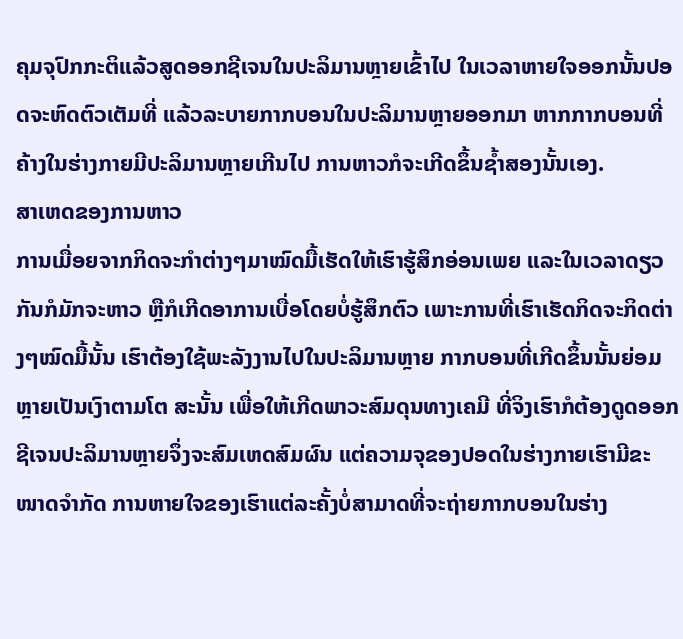ຄຸມຈຸປົກກະຕິແລ້ວສູດອອກຊີເຈນໃນປະລິມານຫຼາຍເຂົ້າໄປ ໃນເວລາຫາຍໃຈອອກນັ້ນປອດຈະຫົດຕົວເຕັມທີ່ ແລ້ວລະບາຍກາກບອນໃນປະລິມານຫຼາຍອອກມາ ຫາກກາກບອນທີ່ຄ້າງໃນຮ່າງກາຍມີປະລິມານຫຼາຍເກີນໄປ ການຫາວກໍຈະເກີດຂຶ້ນຊໍ້າສອງນັ້ນເອງ.
ສາເຫດຂອງການຫາວ
ການເມື່ອຍຈາກກິດຈະກໍາຕ່າງໆມາໝົດມື້ເຮັດໃຫ້ເຮົາຮູ້ສຶກອ່ອນເພຍ ແລະໃນເວລາດຽວກັນກໍມັກຈະຫາວ ຫຼືກໍເກີດອາການເບື່ອໂດຍບໍ່ຮູ້ສຶກຕົວ ເພາະການທີ່ເຮົາເຮັດກິດຈະກິດຕ່າງໆໝົດມື້ນັ້ນ ເຮົາຕ້ອງໃຊ້ພະລັງງານໄປໃນປະລິມານຫຼາຍ ກາກບອນທີ່ເກີດຂຶ້ນນັ້ນຍ່ອມຫຼາຍເປັນເງົາຕາມໂຕ ສະນັ້ນ ເພື່ອໃຫ້ເກີດພາວະສົມດຸນທາງເຄມີ ທີ່ຈິງເຮົາກໍຕ້ອງດູດອອກຊີເຈນປະລິມານຫຼາຍຈຶ່ງຈະສົມເຫດສົມຜົນ ແຕ່ຄວາມຈຸຂອງປອດໃນຮ່າງກາຍເຮົາມີຂະໜາດຈໍາກັດ ການຫາຍໃຈຂອງເຮົາແຕ່ລະຄັ້ງບໍ່ສາມາດທີ່ຈະຖ່າຍກາກບອນໃນຮ່າງ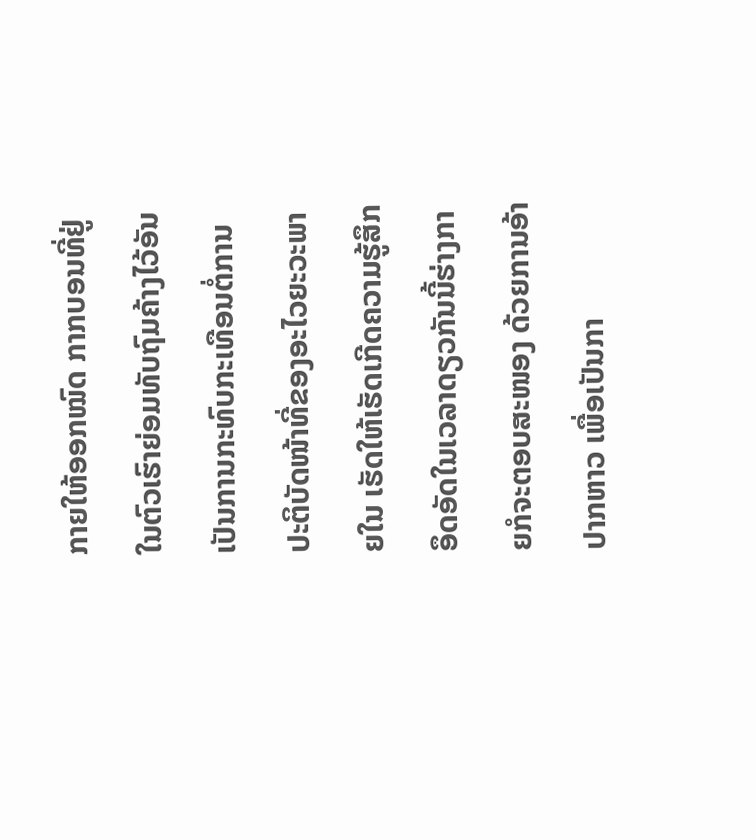ກາຍໃຫ້ອອກໝົດ ກາກບອນທີ່ຢູ່ໃນຕົວເຮົາຍ່ອມທັບຖົມຄ້າງໄວ້ອັນເປັນການກະທົບກະເທືອນຕໍ່ການປະຕິບັດໜ້າທີ່ຂອງອະໄວຍະວະພາຍໃນ ເຮັດໃຫ້ເຮັດເກີດຄວາມຮູ້ສຶກອຶດອັດໃນເວລາດຽວກັນນີ້ຮ່າງກາຍກໍຈະຕອບສະໜອງ ດ້ວຍການອ້າປາກຫາວ ເພື່ອເປັນກາ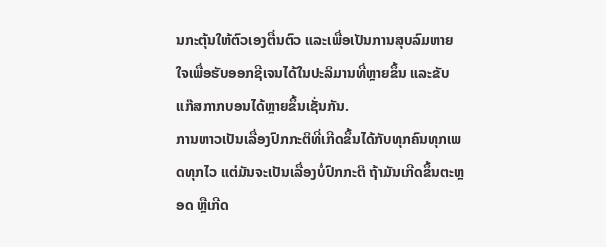ນກະຕຸ້ນໃຫ້ຕົວເອງຕື່ນຕົວ ແລະເພື່ອເປັນການສຸບລົມຫາຍໃຈເພື່ອຮັບອອກຊີເຈນໄດ້ໃນປະລິມານທີ່ຫຼາຍຂຶ້ນ ແລະຂັບແກ໊ສກາກບອນໄດ້ຫຼາຍຂຶ້ນເຊັ່ນກັນ.
ການຫາວເປັນເລື່ອງປົກກະຕິທີ່ເກີດຂຶ້ນໄດ້ກັບທຸກຄົນທຸກເພດທຸກໄວ ແຕ່ມັນຈະເປັນເລື່ອງບໍ່ປົກກະຕິ ຖ້າມັນເກີດຂຶ້ນຕະຫຼອດ ຫຼືເກີດ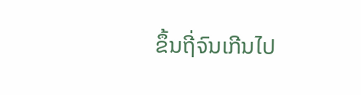ຂຶ້ນຖີ່ຈົນເກີນໄປ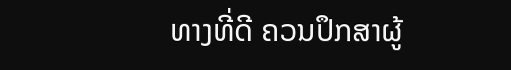ທາງທີ່ດີ ຄວນປຶກສາຜູ້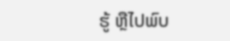ຮູ້ ຫຼືໄປພົບ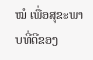ໝໍ ເພື່ອສຸຂະພາບທີ່ດີຂອງ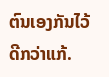ຕົນເອງກັນໄວ້ດີກວ່າແກ້.